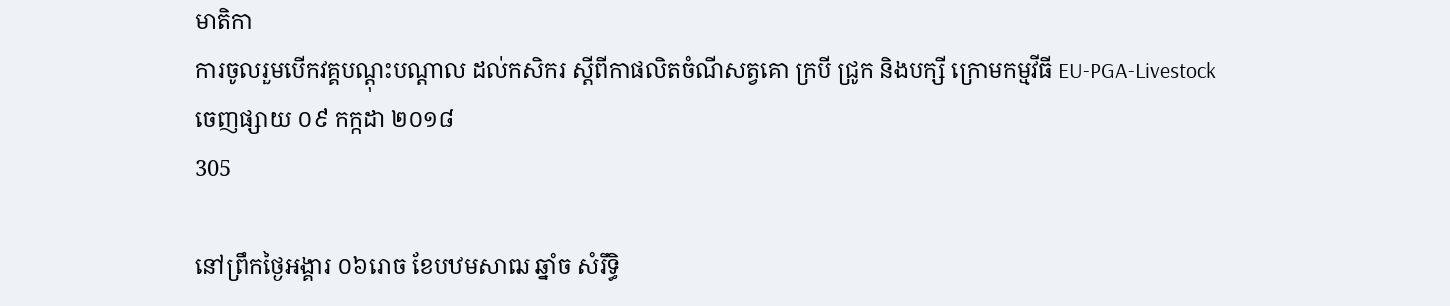មាតិកា
ការចូលរួមបើកវគ្គបណ្ដុះបណ្ដាល ដល់កសិករ ស្ដីពីកាផលិតចំណីសត្វគោ ក្របី ជ្រូក និងបក្សី ក្រោមកម្មវីធី EU-PGA-Livestock
ចេញផ្សាយ ០៩ កក្កដា ២០១៨
305

នៅព្រឹកថ្ងៃអង្គារ ០៦រោច ខែបឋមសាឍ ឆ្នាំច សំរឹទ្ធិ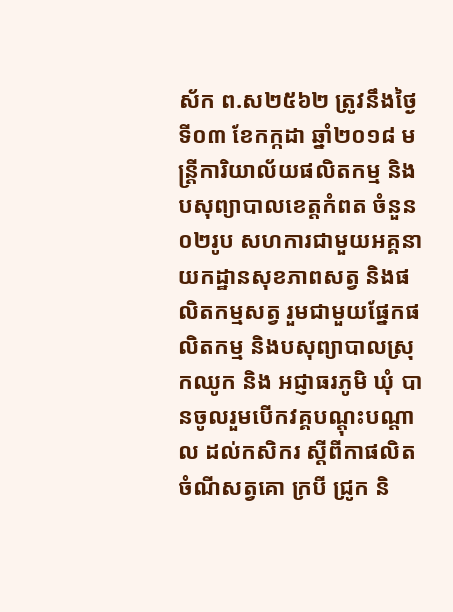ស័ក ព.ស២៥៦២ ត្រូវនឹងថ្ងៃទី០៣ ខែកក្កដា ឆ្នាំ២០១៨ មន្រ្តីការិយាល័យផលិតកម្ម និងបសុព្យាបាលខេត្តកំពត ចំនួន០២រូប សហការជាមួយអគ្គនាយកដ្ឋានសុខភាពសត្វ និងផលិតកម្មសត្វ រួមជាមួយផ្នែកផលិតកម្ម និងបសុព្យាបាលស្រុកឈូក និង អជ្ញាធរភូមិ ឃុំ បានចូលរួមបើកវគ្គបណ្ដុះបណ្ដាល ដល់កសិករ ស្ដីពីកាផលិតចំណីសត្វគោ ក្របី ជ្រូក និ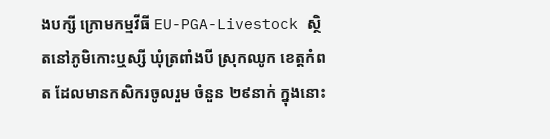ងបក្សី ក្រោមកម្មវីធី EU-PGA-Livestock ស្ថិតនៅភូមិកោះឬស្សី ឃុំត្រពាំងបី ស្រុកឈូក ខេត្តកំពត ដែលមានកសិករចូលរួម ចំនួន ២៩នាក់ ក្នុងនោះ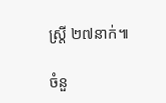ស្រ្តី ២៧នាក់៕

ចំនួ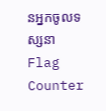នអ្នកចូលទស្សនា
Flag Counter